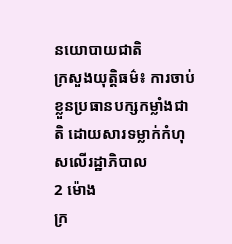នយោបាយជាតិ
ក្រសួងយុត្តិធម៌៖ ការចាប់ខ្លួនប្រធានបក្សកម្លាំងជាតិ ដោយសារទម្លាក់កំហុសលើរដ្ឋាភិបាល
2 ម៉ោង
ក្រ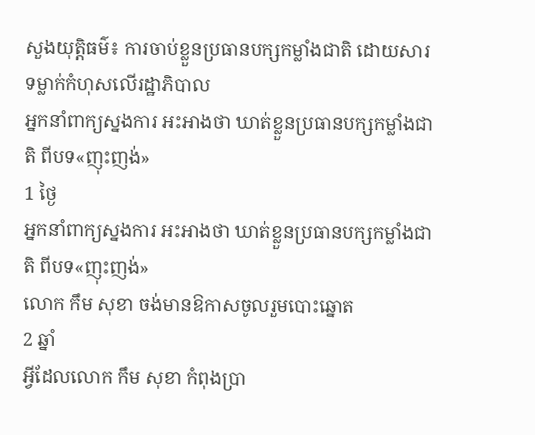សួងយុត្តិធម៌៖ ការចាប់ខ្លួនប្រធានបក្សកម្លាំងជាតិ ដោយសារទម្លាក់កំហុសលើរដ្ឋាភិបាល
អ្នកនាំពាក្យស្នងការ អះអាងថា ឃាត់ខ្លួនប្រធានបក្សកម្លាំងជាតិ ពីបទ«ញុះញង់»
1 ថ្ងៃ
អ្នកនាំពាក្យស្នងការ អះអាងថា ឃាត់ខ្លួនប្រធានបក្សកម្លាំងជាតិ ពីបទ«ញុះញង់»
លោក កឹម សុខា ចង់មានឱកាសចូលរួមបោះឆ្នោត
2 ឆ្នាំ
អ្វីដែលលោក កឹម សុខា កំពុងប្រា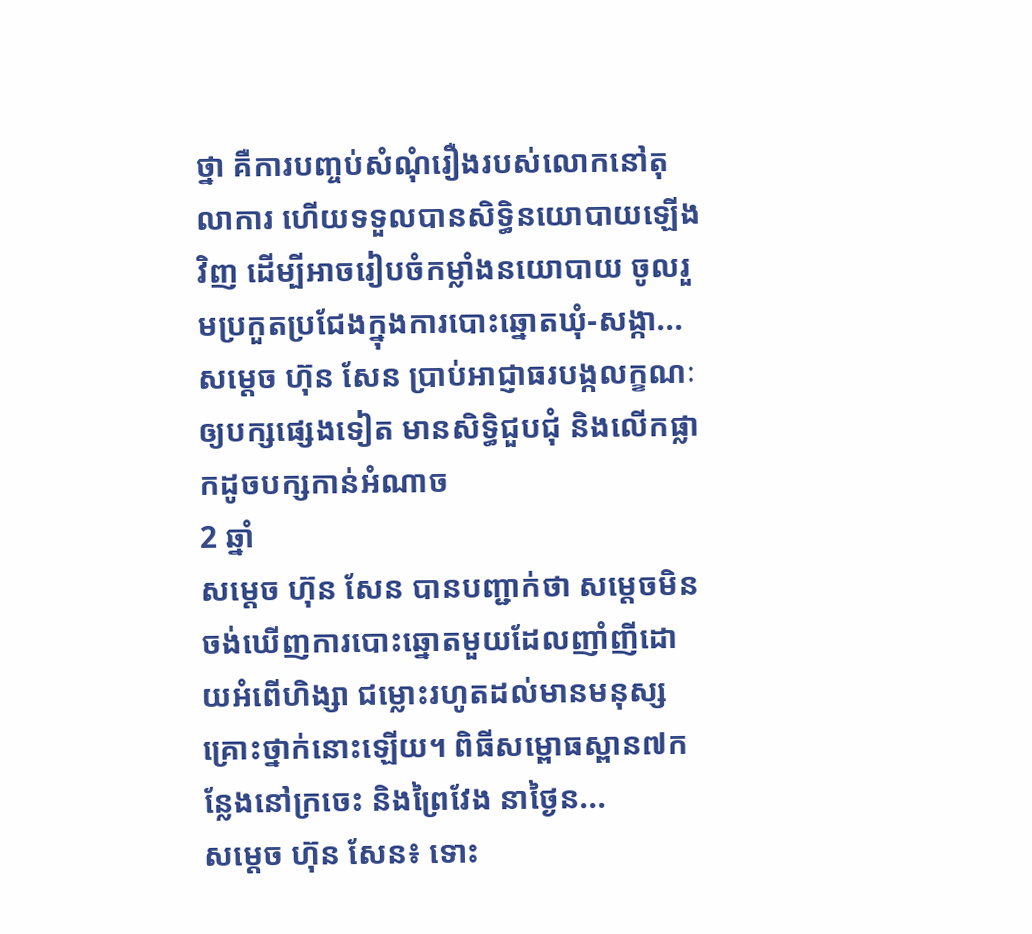ថ្នា គឺការបញ្ចប់សំណុំរឿងរបស់លោកនៅតុលាការ ហើយទទួលបានសិទ្ធិនយោបាយឡើងវិញ ដើម្បីអាចរៀបចំកម្លាំងនយោបាយ ចូលរួមប្រកួតប្រជែងក្នុងការបោះឆ្នោតឃុំ-សង្កា...
សម្តេច ហ៊ុន សែន ប្រាប់អាជ្ញាធរបង្កលក្ខណៈឲ្យបក្សផ្សេងទៀត មានសិទ្ធិជួបជុំ និងលើកផ្លាកដូចបក្សកាន់អំណាច
2 ឆ្នាំ
សម្តេច ហ៊ុន សែន បានបញ្ជាក់ថា សម្តេចមិនចង់ឃើញការបោះឆ្នោតមួយដែលញាំញីដោយអំពើហិង្សា ជម្លោះរហូតដល់មានមនុស្សគ្រោះថ្នាក់នោះឡើយ។ ពិធីសម្ពោធស្ពាន៧កន្លែងនៅក្រចេះ និងព្រៃវែង នាថ្ងៃន...
សម្តេច ហ៊ុន សែន៖ ទោះ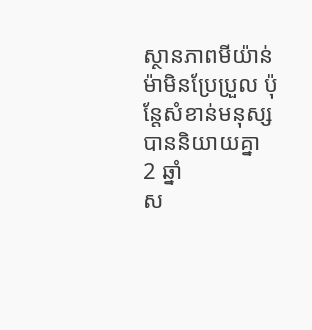ស្ថានភាពមីយ៉ាន់ម៉ាមិនប្រែប្រួល ប៉ុន្តែសំខាន់មនុស្សបាននិយាយគ្នា
2 ឆ្នាំ
ស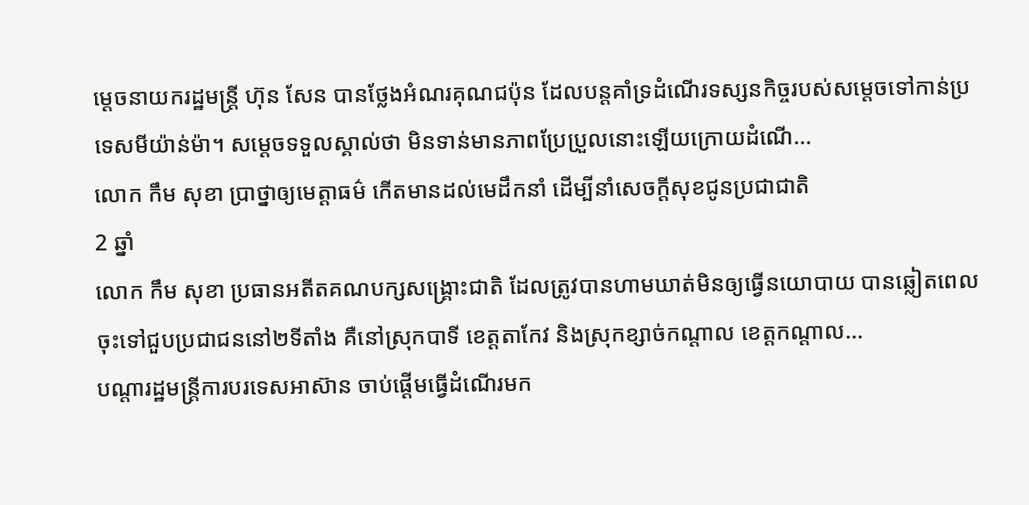ម្តេចនាយករដ្ឋមន្ត្រី ហ៊ុន សែន បានថ្លែងអំណរគុណជប៉ុន ដែលបន្តគាំទ្រដំណើរទស្សនកិច្ចរបស់សម្តេចទៅកាន់ប្រទេសមីយ៉ាន់ម៉ា។ សម្តេចទទួលស្គាល់ថា មិនទាន់មានភាពប្រែប្រួលនោះឡើយក្រោយដំណើ...
លោក កឹម សុខា ប្រាថ្នាឲ្យមេត្តាធម៌ កើតមានដល់មេដឹកនាំ ដើម្បីនាំសេចក្តីសុខជូនប្រជាជាតិ
2 ឆ្នាំ
លោក កឹម សុខា ប្រធានអតីតគណបក្សសង្គ្រោះជាតិ ដែលត្រូវបានហាមឃាត់មិនឲ្យធ្វើនយោបាយ បានឆ្លៀតពេលចុះទៅជួបប្រជាជននៅ២ទីតាំង គឺនៅស្រុកបាទី ខេត្តតាកែវ និងស្រុកខ្សាច់កណ្តាល ខេត្តកណ្តាល...
បណ្តារដ្ឋមន្រ្តីការបរទេសអាស៊ាន ចាប់ផ្តើមធ្វើដំណើរមក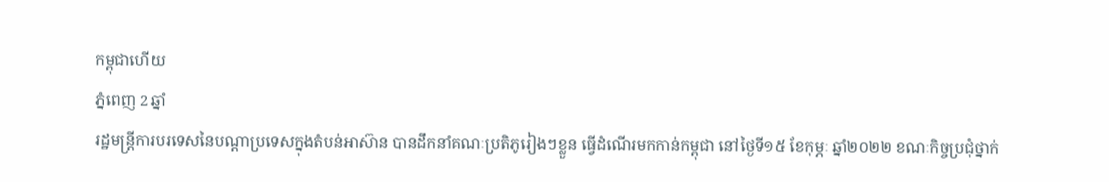កម្ពុជាហើយ
ភ្នំពេញ 2 ឆ្នាំ
រដ្ឋមន្រ្តីការបរទេសនៃបណ្តាប្រទេសក្នុងតំបន់អាស៊ាន បានដឹកនាំគណៈប្រតិភូរៀងៗខ្លួន ធ្វើដំណើរមកកាន់កម្ពុជា នៅថ្ងៃទី១៥ ខែកុម្ភៈ ឆ្នាំ២០២២ ខណៈកិច្ចប្រជុំថ្នាក់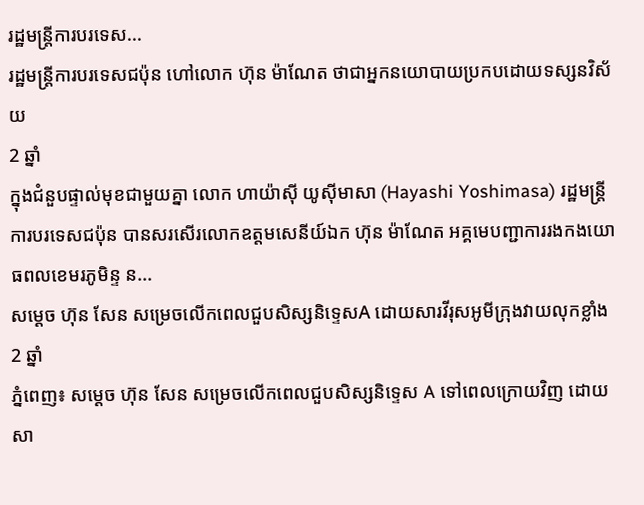រដ្ឋមន្រ្តីការបរទេស...
រដ្ឋមន្រ្តីការបរទេសជប៉ុន ហៅលោក ហ៊ុន ម៉ាណែត ថាជាអ្នកនយោបាយប្រកបដោយទស្សនវិស័យ
2 ឆ្នាំ
ក្នុងជំនួបផ្ទាល់មុខជាមួយគ្នា លោក ហាយ៉ាស៊ី យូស៊ីមាសា (Hayashi Yoshimasa) រដ្ឋមន្រ្តីការបរទេសជប៉ុន បានសរសើរលោកឧត្តមសេនីយ៍ឯក ហ៊ុន ម៉ាណែត អគ្គមេបញ្ជាការរងកងយោធពលខេមរភូមិន្ទ ន...
សម្ដេច ហ៊ុន សែន សម្រេចលើកពេលជួបសិស្សនិទ្ទេសA ដោយសារវីរុសអូមីក្រុងវាយលុកខ្លាំង
2 ឆ្នាំ
ភ្នំពេញ៖ សម្ដេច ហ៊ុន សែន សម្រេចលើកពេលជួបសិស្សនិទ្ទេស A ទៅពេលក្រោយវិញ ដោយសា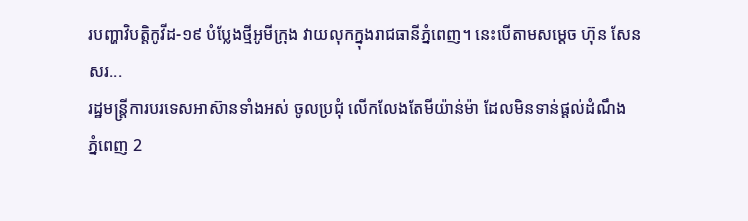របញ្ហាវិបត្តិកូវីដ-១៩ បំប្លែងថ្មីអូមីក្រុង វាយលុកក្នុងរាជធានីភ្នំពេញ។ នេះបើតាមសម្ដេច ហ៊ុន សែន សរ...
រដ្ឋមន្រ្តីការបរទេសអាស៊ានទាំងអស់ ចូលប្រជុំ លើកលែងតែមីយ៉ាន់ម៉ា ដែលមិនទាន់ផ្តល់ដំណឹង
ភ្នំពេញ 2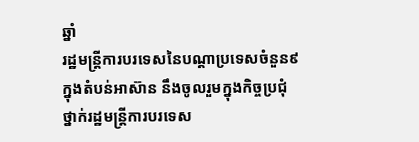ឆ្នាំ
រដ្ឋមន្ត្រីការបរទេសនៃបណ្តាប្រទេសចំនួន៩ ក្នុងតំបន់អាស៊ាន នឹងចូលរួមក្នុងកិច្ចប្រជុំថ្នាក់រដ្ឋមន្រ្តីការបរទេស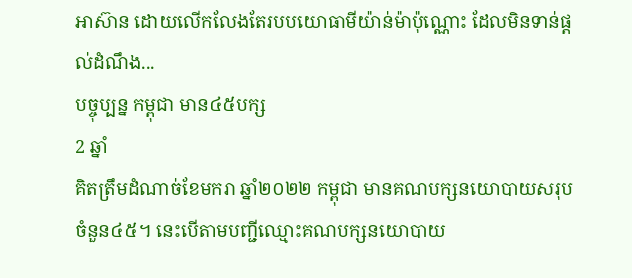អាស៊ាន ដោយលើកលែងតែរបបយោធាមីយ៉ាន់ម៉ាប៉ុណ្ណោះ ដែលមិនទាន់ផ្តល់ដំណឹង...
បច្ចុប្បន្ន កម្ពុជា មាន៤៥បក្ស
2 ឆ្នាំ
គិតត្រឹមដំណាច់ខែមករា ឆ្នាំ២០២២ កម្ពុជា មានគណបក្សនយោបាយសរុបចំនួន៤៥។ នេះបើតាមបញ្ជីឈ្មោះគណបក្សនយោបាយ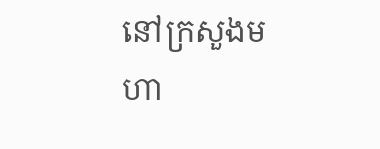នៅក្រសួងមហា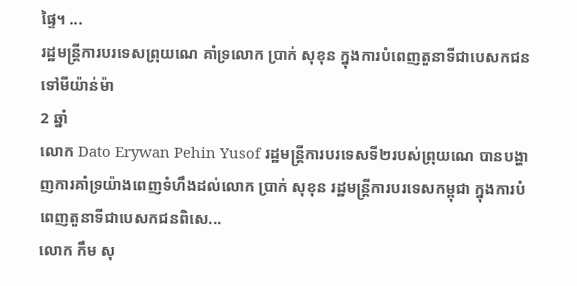ផ្ទៃ។ ...
រដ្ឋមន្រ្តីការបរទេសព្រុយណេ គាំទ្រលោក ប្រាក់ សុខុន ក្នុងការបំពេញតួនាទីជាបេសកជនទៅមីយ៉ាន់ម៉ា
2 ឆ្នាំ
លោក Dato Erywan Pehin Yusof រដ្ឋមន្រ្តីការបរទេសទី២របស់ព្រុយណេ បានបង្ហាញការគាំទ្រយ៉ាងពេញទំហឹងដល់លោក ប្រាក់ សុខុន រដ្ឋមន្រ្តីការបរទេសកម្ពុជា ក្នុងការបំពេញតួនាទីជាបេសកជនពិសេ...
លោក កឹម សុ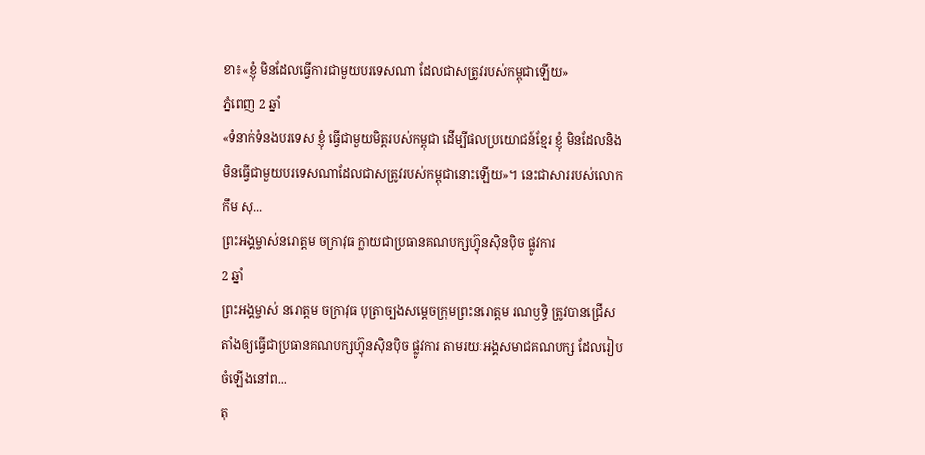ខា៖«ខ្ញុំ មិនដែលធ្វើការជាមួយបរទេសណា ដែលជាសត្រូវរបស់កម្ពុជាឡើយ»
ភ្នំពេញ 2 ឆ្នាំ
«ទំនាក់ទំនងបរទេស ខ្ញុំ ធ្វើជាមួយមិត្តរបស់កម្ពុជា ដើម្បីផលប្រយោជន៍ខ្មែរ ខ្ញុំ មិនដែលនិងមិនធ្វើជាមួយបរទេសណាដែលជាសត្រូវរបស់កម្ពុជានោះឡើយ»។ នេះជាសាររបស់លោក កឹម សុ...
ព្រះអង្គម្ចាស់នរោត្តម ចក្រាវុធ ក្លាយជាប្រធានគណបក្សហ្វ៊ុនស៊ិនប៉ិច ផ្លូវការ
2 ឆ្នាំ
ព្រះអង្គម្ចាស់ នរោត្តម ចក្រាវុធ បុត្រាច្បងសម្តេចក្រុមព្រះនរោត្តម រណឫទ្ធិ ត្រូវបានជ្រើសតាំងឲ្យធ្វើជាប្រធានគណបក្សហ្វ៊ុនស៊ិនប៉ិច ផ្លូវការ តាមរយៈអង្គសមាជគណបក្ស ដែលរៀបចំឡើងនៅព...
តុ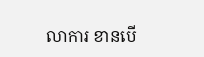លាការ ខានបើ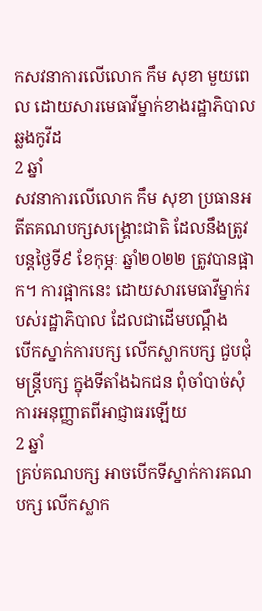កសវនាការលើលោក កឹម សុខា មួយពេល ដោយសារមេធាវីម្នាក់ខាងរដ្ឋាភិបាលឆ្លងកូវីដ
2 ឆ្នាំ
សវនាការលើលោក កឹម សុខា ប្រធានអតីតគណបក្សសង្គ្រោះជាតិ ដែលនឹងត្រូវបន្តថ្ងៃទី៩ ខែកុម្ភៈ ឆ្នាំ២០២២ ត្រូវបានផ្អាក។ ការផ្អាកនេះ ដោយសារមេធាវីម្នាក់របស់រដ្ឋាភិបាល ដែលជាដើមបណ្តឹង
បើកស្នាក់ការបក្ស លើកស្លាកបក្ស ជួបជុំមន្រ្តីបក្ស ក្នុងទីតាំងឯកជន ពុំចាំបាច់សុំការអនុញ្ញាតពីអាជ្ញាធរឡើយ
2 ឆ្នាំ
គ្រប់គណបក្ស អាចបើកទីស្នាក់ការគណបក្ស លើកស្លាក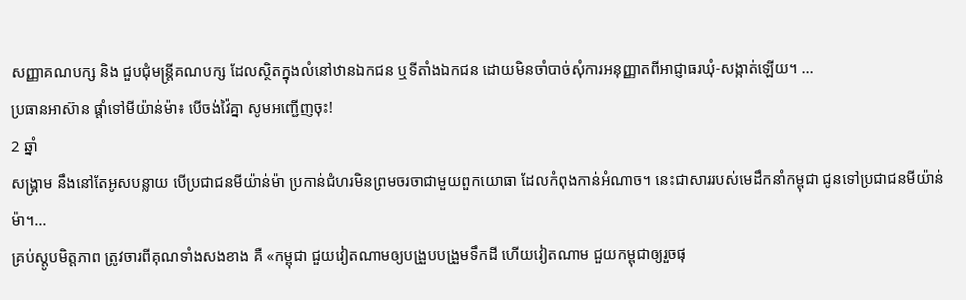សញ្ញាគណបក្ស និង ជួបជុំមន្រ្តីគណបក្ស ដែលស្ថិតក្នុងលំនៅឋានឯកជន ឬទីតាំងឯកជន ដោយមិនចាំបាច់សុំការអនុញ្ញាតពីអាជ្ញាធរឃុំ-សង្កាត់ឡើយ។ ...
ប្រធានអាស៊ាន ផ្តាំទៅមីយ៉ាន់ម៉ា៖ បើចង់វ៉ៃគ្នា សូមអញ្ជើញចុះ!
2 ឆ្នាំ
សង្គ្រាម នឹងនៅតែអូសបន្លាយ បើប្រជាជនមីយ៉ាន់ម៉ា ប្រកាន់ជំហរមិនព្រមចរចាជាមួយពួកយោធា ដែលកំពុងកាន់អំណាច។ នេះជាសាររបស់មេដឹកនាំកម្ពុជា ជូនទៅប្រជាជនមីយ៉ាន់ម៉ា។...
គ្រប់ស្តូបមិត្តភាព ត្រូវចារពីគុណទាំងសងខាង គឺ «កម្ពុជា ជួយវៀតណាមឲ្យបង្រួបបង្រួមទឹកដី ហើយវៀតណាម ជួយកម្ពុជាឲ្យរួចផុ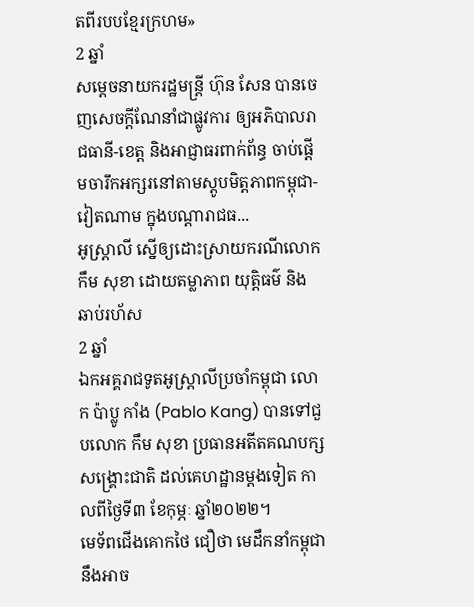តពីរបបខ្មែរក្រហម»
2 ឆ្នាំ
សម្តេចនាយករដ្ឋមន្រ្តី ហ៊ុន សែន បានចេញសេចក្តីណែនាំជាផ្លូវការ ឲ្យអភិបាលរាជធានី-ខេត្ត និងអាជ្ញាធរពាក់ព័ន្ធ ចាប់ផ្តើមចារឹកអក្សរនៅតាមស្តូបមិត្តភាពកម្ពុជា-វៀតណាម ក្នុងបណ្តារាជធ...
អូស្រ្តាលី ស្នើឲ្យដោះស្រាយករណីលោក កឹម សុខា ដោយតម្លាភាព យុត្តិធម៌ និង ឆាប់រហ័ស
2 ឆ្នាំ
ឯកអគ្គរាជទូតអូស្រ្តាលីប្រចាំកម្ពុជា លោក ប៉ាប្លូ កាំង (Pablo Kang) បានទៅជួបលោក កឹម សុខា ប្រធានអតីតគណបក្សសង្គ្រោះជាតិ ដល់គេហដ្ឋានម្តងទៀត កាលពីថ្ងៃទី៣ ខែកុម្ភៈ ឆ្នាំ២០២២។
មេទ័ពជើងគោកថៃ ជឿថា មេដឹកនាំកម្ពុជា នឹងអាច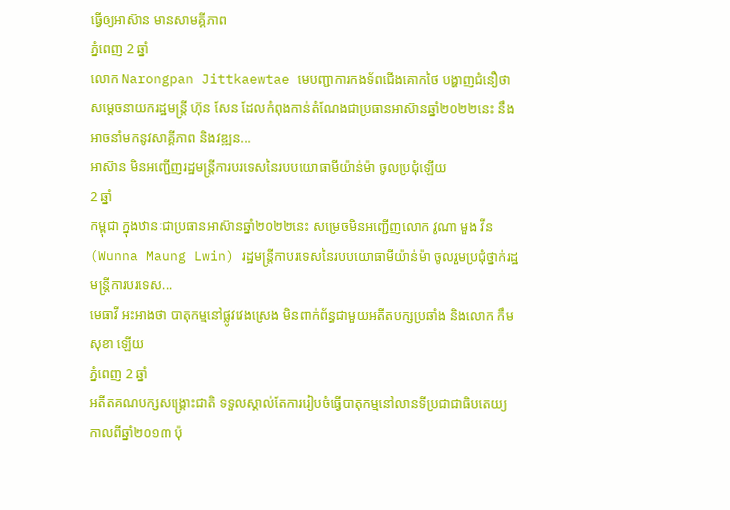ធ្វើឲ្យអាស៊ាន មានសាមគ្គីភាព
ភ្នំពេញ 2 ឆ្នាំ
លោក Narongpan Jittkaewtae មេបញ្ជាការកងទ័ពជើងគោកថៃ បង្ហាញជំនឿថា សម្តេចនាយករដ្ឋមន្រ្តី ហ៊ុន សែន ដែលកំពុងកាន់តំណែងជាប្រធានអាស៊ានឆ្នាំ២០២២នេះ នឹងអាចនាំមកនូវសាគ្គីភាព និងវឌ្ឍន...
អាស៊ាន មិនអញ្ជើញរដ្ឋមន្រ្តីការបរទេសនៃរបបយោធាមីយ៉ាន់ម៉ា ចូលប្រជុំឡើយ
2 ឆ្នាំ
កម្ពុជា ក្នុងឋានៈជាប្រធានអាស៊ានឆ្នាំ២០២២នេះ សម្រេចមិនអញ្ជើញលោក វូណា មួង វីន (Wunna Maung Lwin) រដ្ឋមន្រ្តីកាបរទេសនៃរបបយោធាមីយ៉ាន់ម៉ា ចូលរួមប្រជុំថ្នាក់រដ្ឋមន្រ្តីការបរទេស...
មេធាវី អះអាងថា បាតុកម្មនៅផ្លូវវេងស្រេង មិនពាក់ព័ន្ធជាមួយអតីតបក្សប្រឆាំង និងលោក កឹម សុខា ឡើយ
ភ្នំពេញ 2 ឆ្នាំ
អតីតគណបក្សសង្គ្រោះជាតិ ទទួលស្គាល់តែការរៀបចំធ្វើបាតុកម្មនៅលានទីប្រជាជាធិបតេយ្យ កាលពីឆ្នាំ២០១៣ ប៉ុ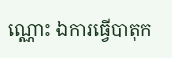ណ្ណោះ ឯការធ្វើបាតុក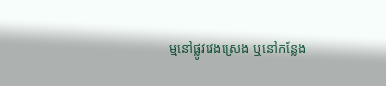ម្មនៅផ្លូវវេងស្រេង ឬនៅកន្លែង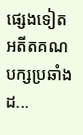ផ្សេងទៀត អតីតគណបក្សប្រឆាំងដ...